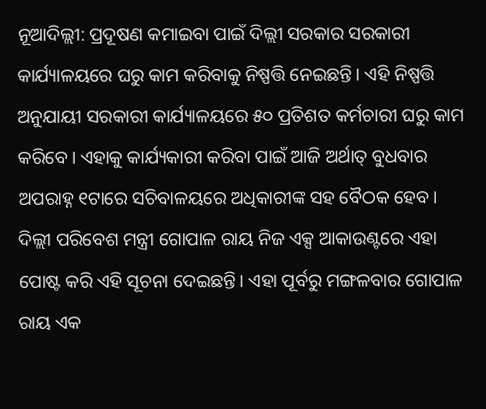ନୂଆଦିଲ୍ଲୀ: ପ୍ରଦୂଷଣ କମାଇବା ପାଇଁ ଦିଲ୍ଲୀ ସରକାର ସରକାରୀ କାର୍ଯ୍ୟାଳୟରେ ଘରୁ କାମ କରିବାକୁ ନିଷ୍ପତ୍ତି ନେଇଛନ୍ତି। ଏହି ନିଷ୍ପତ୍ତି ଅନୁଯାୟୀ ସରକାରୀ କାର୍ଯ୍ୟାଳୟରେ ୫୦ ପ୍ରତିଶତ କର୍ମଚାରୀ ଘରୁ କାମ କରିବେ। ଏହାକୁ କାର୍ଯ୍ୟକାରୀ କରିବା ପାଇଁ ଆଜି ଅର୍ଥାତ୍ ବୁଧବାର ଅପରାହ୍ନ ୧ଟାରେ ସଚିବାଳୟରେ ଅଧିକାରୀଙ୍କ ସହ ବୈଠକ ହେବ।
ଦିଲ୍ଲୀ ପରିବେଶ ମନ୍ତ୍ରୀ ଗୋପାଳ ରାୟ ନିଜ ଏକ୍ସ ଆକାଉଣ୍ଟରେ ଏହା ପୋଷ୍ଟ କରି ଏହି ସୂଚନା ଦେଇଛନ୍ତି। ଏହା ପୂର୍ବରୁ ମଙ୍ଗଳବାର ଗୋପାଳ ରାୟ ଏକ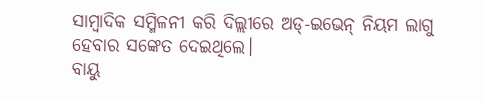ସାମ୍ବାଦିକ ସମ୍ମିଳନୀ କରି ଦିଲ୍ଲୀରେ ଅଡ୍-ଇଭେନ୍ ନିୟମ ଲାଗୁ ହେବାର ସଙ୍କେତ ଦେଇଥିଲେ।
ବାୟୁ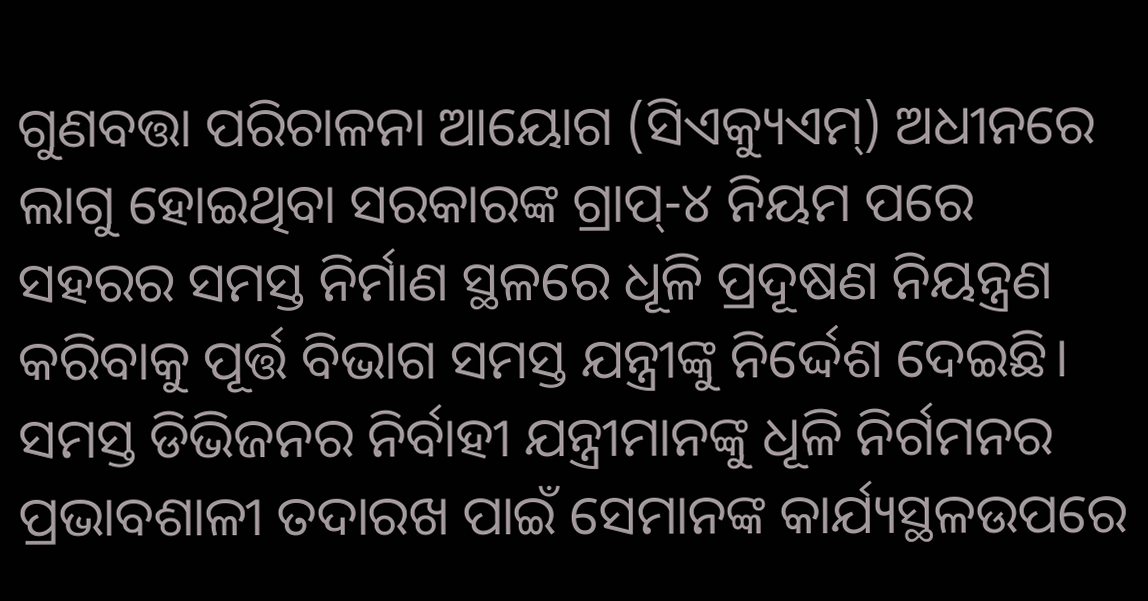ଗୁଣବତ୍ତା ପରିଚାଳନା ଆୟୋଗ (ସିଏକ୍ୟୁଏମ୍) ଅଧୀନରେ ଲାଗୁ ହୋଇଥିବା ସରକାରଙ୍କ ଗ୍ରାପ୍-୪ ନିୟମ ପରେ ସହରର ସମସ୍ତ ନିର୍ମାଣ ସ୍ଥଳରେ ଧୂଳି ପ୍ରଦୂଷଣ ନିୟନ୍ତ୍ରଣ କରିବାକୁ ପୂର୍ତ୍ତ ବିଭାଗ ସମସ୍ତ ଯନ୍ତ୍ରୀଙ୍କୁ ନିର୍ଦ୍ଦେଶ ଦେଇଛି।
ସମସ୍ତ ଡିଭିଜନର ନିର୍ବାହୀ ଯନ୍ତ୍ରୀମାନଙ୍କୁ ଧୂଳି ନିର୍ଗମନର ପ୍ରଭାବଶାଳୀ ତଦାରଖ ପାଇଁ ସେମାନଙ୍କ କାର୍ଯ୍ୟସ୍ଥଳଉପରେ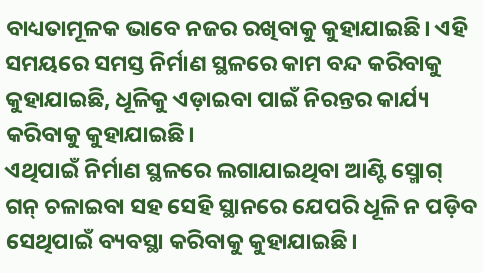ବାଧ୍ୟତାମୂଳକ ଭାବେ ନଜର ରଖିବାକୁ କୁହାଯାଇଛି। ଏହି ସମୟରେ ସମସ୍ତ ନିର୍ମାଣ ସ୍ଥଳରେ କାମ ବନ୍ଦ କରିବାକୁ କୁହାଯାଇଛି, ଧୂଳିକୁ ଏଡ଼ାଇବା ପାଇଁ ନିରନ୍ତର କାର୍ଯ୍ୟ କରିବାକୁ କୁହାଯାଇଛି।
ଏଥିପାଇଁ ନିର୍ମାଣ ସ୍ଥଳରେ ଲଗାଯାଇଥିବା ଆଣ୍ଟି ସ୍ମୋଗ୍ ଗନ୍ ଚଳାଇବା ସହ ସେହି ସ୍ଥାନରେ ଯେପରି ଧୂଳି ନ ପଡ଼ିବ ସେଥିପାଇଁ ବ୍ୟବସ୍ଥା କରିବାକୁ କୁହାଯାଇଛି।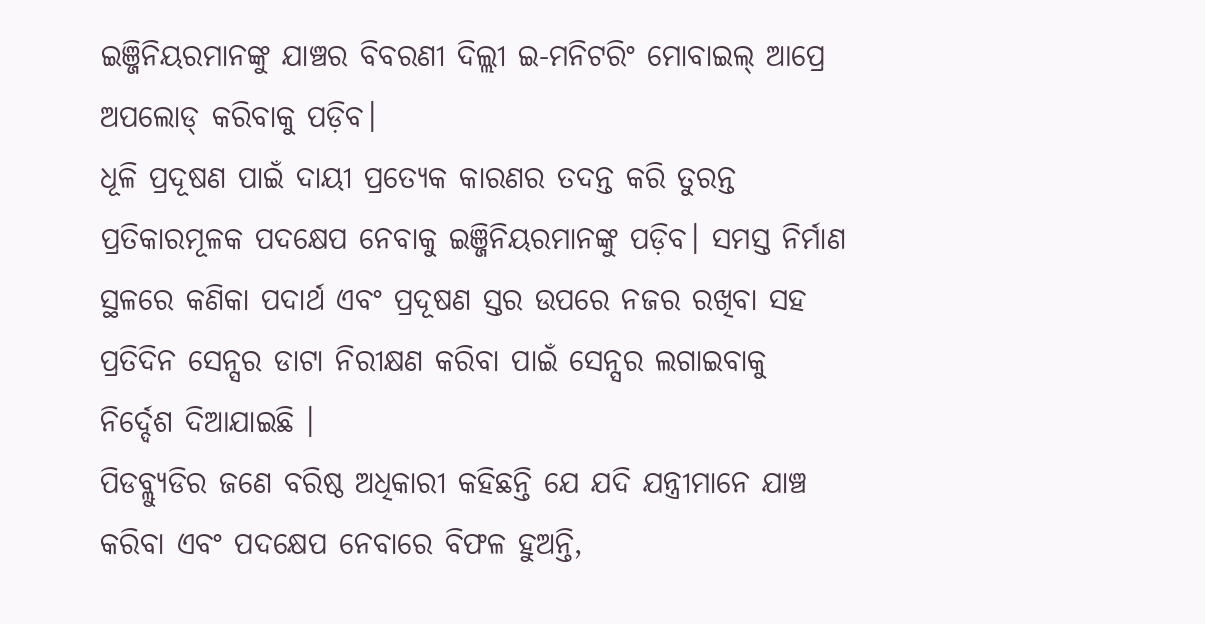ଇଞ୍ଜିନିୟରମାନଙ୍କୁ ଯାଞ୍ଚର ବିବରଣୀ ଦିଲ୍ଲୀ ଇ-ମନିଟରିଂ ମୋବାଇଲ୍ ଆପ୍ରେ ଅପଲୋଡ୍ କରିବାକୁ ପଡ଼ିବ।
ଧୂଳି ପ୍ରଦୂଷଣ ପାଇଁ ଦାୟୀ ପ୍ରତ୍ୟେକ କାରଣର ତଦନ୍ତ କରି ତୁରନ୍ତ ପ୍ରତିକାରମୂଳକ ପଦକ୍ଷେପ ନେବାକୁ ଇଞ୍ଜିନିୟରମାନଙ୍କୁ ପଡ଼ିବ। ସମସ୍ତ ନିର୍ମାଣ ସ୍ଥଳରେ କଣିକା ପଦାର୍ଥ ଏବଂ ପ୍ରଦୂଷଣ ସ୍ତର ଉପରେ ନଜର ରଖିବା ସହ ପ୍ରତିଦିନ ସେନ୍ସର ଡାଟା ନିରୀକ୍ଷଣ କରିବା ପାଇଁ ସେନ୍ସର ଲଗାଇବାକୁ ନିର୍ଦ୍ଦେଶ ଦିଆଯାଇଛି ।
ପିଡବ୍ଲ୍ୟୁଡିର ଜଣେ ବରିଷ୍ଠ ଅଧିକାରୀ କହିଛନ୍ତି ଯେ ଯଦି ଯନ୍ତ୍ରୀମାନେ ଯାଞ୍ଚ କରିବା ଏବଂ ପଦକ୍ଷେପ ନେବାରେ ବିଫଳ ହୁଅନ୍ତି,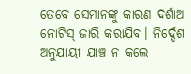ତେବେ ସେମାନଙ୍କୁ କାରଣ ଦର୍ଶାଅ ନୋଟିସ୍ ଜାରି କରାଯିବ। ନିର୍ଦ୍ଦେଶ ଅନୁଯାୟୀ ଯାଞ୍ଚ ନ କଲେ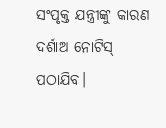ସଂପୃକ୍ତ ଯନ୍ତ୍ରୀଙ୍କୁ କାରଣ ଦର୍ଶାଅ ନୋଟିସ୍ ପଠାଯିବ।